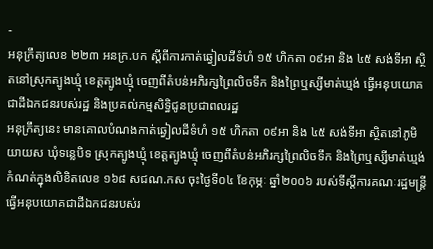-
អនុក្រឹត្យលេខ ២២៣ អនក្រ.បក ស្តីពីការកាត់ឆ្វៀលដីទំហំ ១៥ ហិកតា ០៩អា និង ៤៥ សង់ទីអា ស្ថិតនៅស្រុកត្បូងឃ្មុំ ខេត្តត្បូងឃ្មុំ ចេញពីតំបន់អភិរក្សព្រៃលិចទឹក និងព្រៃឬស្សីមាត់ឃ្មង់ ធ្វើអនុបយោគជាដីឯកជនរបស់រដ្ឋ និងប្រគល់កម្មសិទ្ធិជូនប្រជាពលរដ្ឋ
អនុក្រឹត្យនេះ មានគោលបំណងកាត់ឆ្វៀលដីទំហំ ១៥ ហិកតា ០៩អា និង ៤៥ សង់ទីអា ស្ថិតនៅភូមិយាយស ឃុំទន្លេបិទ ស្រុកត្បូងឃ្មុំ ខេត្តត្បូងឃ្មុំ ចេញពីតំបន់អភិរក្សព្រៃលិចទឹក និងព្រៃឬស្សីមាត់ឃ្មង់ កំណត់ក្នុងលិខិតលេខ ១៦៨ សជណ.កស ចុះថ្ងៃទី០៤ ខែកុម្ភៈ ឆ្នាំ២០០៦ របស់ទីស្តីការគណៈរដ្ឋមន្ត្រី ធ្វើអនុបយោគជាដីឯកជនរបស់រ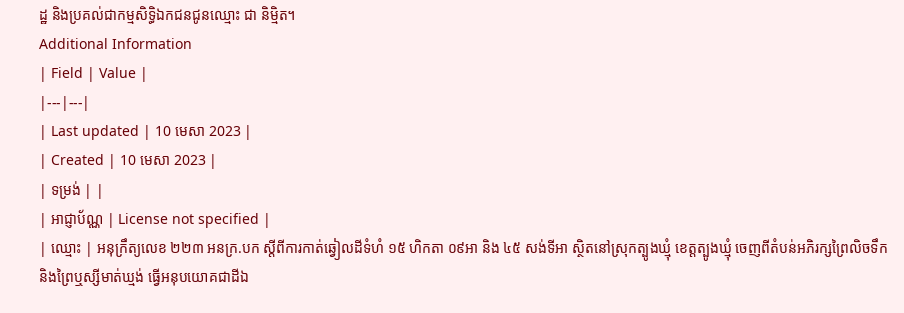ដ្ឋ និងប្រគល់ជាកម្មសិទ្ធិឯកជនជូនឈ្មោះ ជា និម្មិត។
Additional Information
| Field | Value |
|---|---|
| Last updated | 10 មេសា 2023 |
| Created | 10 មេសា 2023 |
| ទម្រង់ | |
| អាជ្ញាប័ណ្ណ | License not specified |
| ឈ្មោះ | អនុក្រឹត្យលេខ ២២៣ អនក្រ.បក ស្តីពីការកាត់ឆ្វៀលដីទំហំ ១៥ ហិកតា ០៩អា និង ៤៥ សង់ទីអា ស្ថិតនៅស្រុកត្បូងឃ្មុំ ខេត្តត្បូងឃ្មុំ ចេញពីតំបន់អភិរក្សព្រៃលិចទឹក និងព្រៃឬស្សីមាត់ឃ្មង់ ធ្វើអនុបយោគជាដីឯ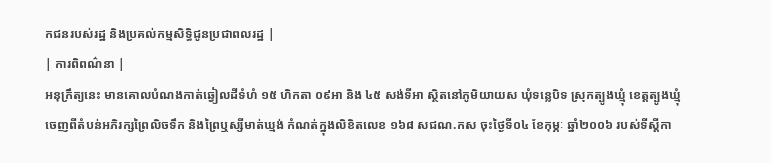កជនរបស់រដ្ឋ និងប្រគល់កម្មសិទ្ធិជូនប្រជាពលរដ្ឋ |
| ការពិពណ៌នា |
អនុក្រឹត្យនេះ មានគោលបំណងកាត់ឆ្វៀលដីទំហំ ១៥ ហិកតា ០៩អា និង ៤៥ សង់ទីអា ស្ថិតនៅភូមិយាយស ឃុំទន្លេបិទ ស្រុកត្បូងឃ្មុំ ខេត្តត្បូងឃ្មុំ ចេញពីតំបន់អភិរក្សព្រៃលិចទឹក និងព្រៃឬស្សីមាត់ឃ្មង់ កំណត់ក្នុងលិខិតលេខ ១៦៨ សជណ.កស ចុះថ្ងៃទី០៤ ខែកុម្ភៈ ឆ្នាំ២០០៦ របស់ទីស្តីកា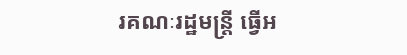រគណៈរដ្ឋមន្ត្រី ធ្វើអ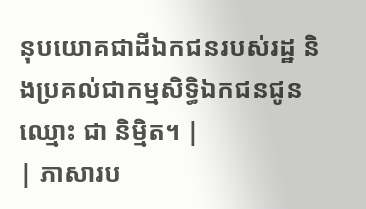នុបយោគជាដីឯកជនរបស់រដ្ឋ និងប្រគល់ជាកម្មសិទ្ធិឯកជនជូនឈ្មោះ ជា និម្មិត។ |
| ភាសារប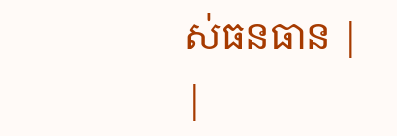ស់ធនធាន |
|